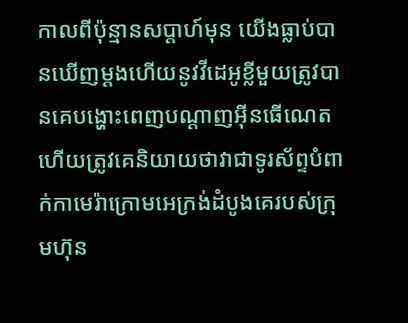កាលពីប៉ុន្មានសប្ដាហ៍មុន យើងធ្លាប់បានឃើញម្ដងហើយនូវវីដេអូខ្លីមួយត្រូវបានគេបង្ហោះពេញបណ្ដាញអ៊ីនធើណេត ហើយត្រូវគេនិយាយថាវាជាទូរស័ព្ទបំពាក់កាមេរ៉ាក្រោមអេក្រង់ដំបូងគេរបស់ក្រុមហ៊ុន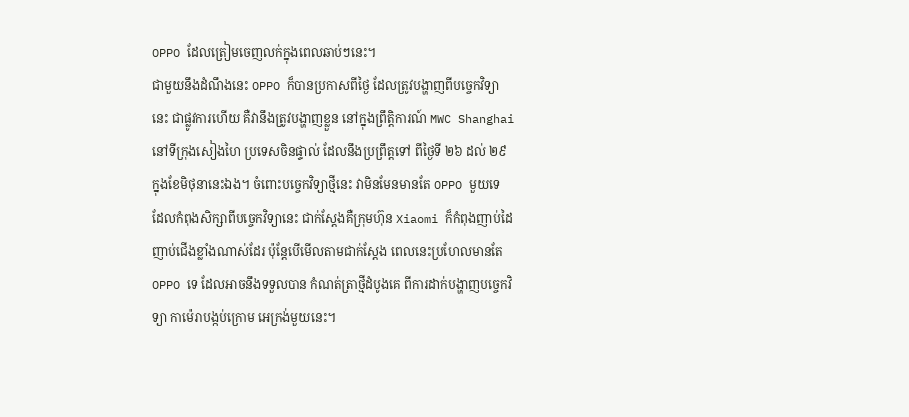OPPO ដែលត្រៀមចេញលក់ក្នុងពេលឆាប់ៗនេះ។
ជាមួយនឹងដំណឹងនេះ OPPO ក៏បានប្រកាសពីថ្ងៃ ដែលត្រូវបង្ហាញពីបច្ចេកវិទ្យានេះ ជាផ្លូវការហើយ គឺវានឹងត្រូវបង្ហាញខ្លួន នៅក្នុងព្រឹត្តិការណ៍ MWC Shanghai នៅទីក្រុងសៀងហៃ ប្រទេសចិនផ្ទាល់ ដែលនឹងប្រព្រឹត្តទៅ ពីថ្ងៃទី ២៦ ដល់ ២៩ ក្នុងខែមិថុនានេះឯង។ ចំពោះបច្ចេកវិទ្យាថ្មីនេះ វាមិនមែនមានតែ OPPO មួយទេ ដែលកំពុងសិក្សាពីបច្ចេកវិទ្យានេះ ជាក់ស្ដែងគឺក្រុមហ៊ុន Xiaomi ក៏កំពុងញាប់ដៃ ញាប់ជើងខ្លាំងណាស់ដែរ ប៉ុន្តែបើមើលតាមជាក់ស្តែង ពេលនេះប្រហែលមានតែ OPPO ទេ ដែលអាចនឹងទទួលបាន កំណត់ត្រាថ្មីដំបូងគេ ពីការដាក់បង្ហាញបច្ចេកវិទ្យា កាម៉េរាបង្កប់ក្រោម អេក្រង់មួយនេះ។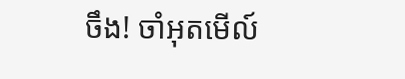ចឹង! ចាំអុតមើល៍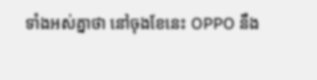ទាំងអស់គ្នាថា នៅចុងខែនេះ OPPO នឹង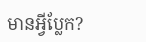មានអ្វីប្លែក?